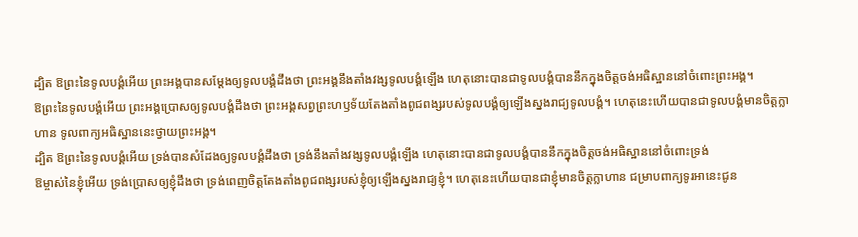ដ្បិត ឱព្រះនៃទូលបង្គំអើយ ព្រះអង្គបានសម្ដែងឲ្យទូលបង្គំដឹងថា ព្រះអង្គនឹងតាំងវង្សទូលបង្គំឡើង ហេតុនោះបានជាទូលបង្គំបាននឹកក្នុងចិត្តចង់អធិស្ឋាននៅចំពោះព្រះអង្គ។
ឱព្រះនៃទូលបង្គំអើយ ព្រះអង្គប្រោសឲ្យទូលបង្គំដឹងថា ព្រះអង្គសព្វព្រះហឫទ័យតែងតាំងពូជពង្សរបស់ទូលបង្គំឲ្យឡើងស្នងរាជ្យទូលបង្គំ។ ហេតុនេះហើយបានជាទូលបង្គំមានចិត្តក្លាហាន ទូលពាក្យអធិស្ឋាននេះថ្វាយព្រះអង្គ។
ដ្បិត ឱព្រះនៃទូលបង្គំអើយ ទ្រង់បានសំដែងឲ្យទូលបង្គំដឹងថា ទ្រង់នឹងតាំងវង្សទូលបង្គំឡើង ហេតុនោះបានជាទូលបង្គំបាននឹកក្នុងចិត្តចង់អធិស្ឋាននៅចំពោះទ្រង់
ឱម្ចាស់នៃខ្ញុំអើយ ទ្រង់ប្រោសឲ្យខ្ញុំដឹងថា ទ្រង់ពេញចិត្តតែងតាំងពូជពង្សរបស់ខ្ញុំឲ្យឡើងស្នងរាជ្យខ្ញុំ។ ហេតុនេះហើយបានជាខ្ញុំមានចិត្តក្លាហាន ជម្រាបពាក្យទូរអានេះជូន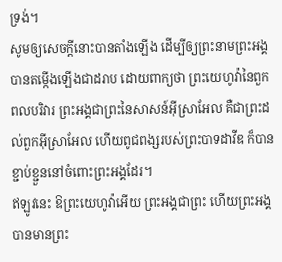ទ្រង់។
សូមឲ្យសេចក្ដីនោះបានតាំងឡើង ដើម្បីឲ្យព្រះនាមព្រះអង្គបានតម្កើងឡើងជាដរាប ដោយពាក្យថា ព្រះយេហូវ៉ានៃពួកពលបរិវារ ព្រះអង្គជាព្រះនៃសាសន៍អ៊ីស្រាអែល គឺជាព្រះដល់ពួកអ៊ីស្រាអែល ហើយពូជពង្សរបស់ព្រះបាទដាវីឌ ក៏បានខ្ជាប់ខ្ជួននៅចំពោះព្រះអង្គដែរ។
ឥឡូវនេះ ឱព្រះយេហូវ៉ាអើយ ព្រះអង្គជាព្រះ ហើយព្រះអង្គបានមានព្រះ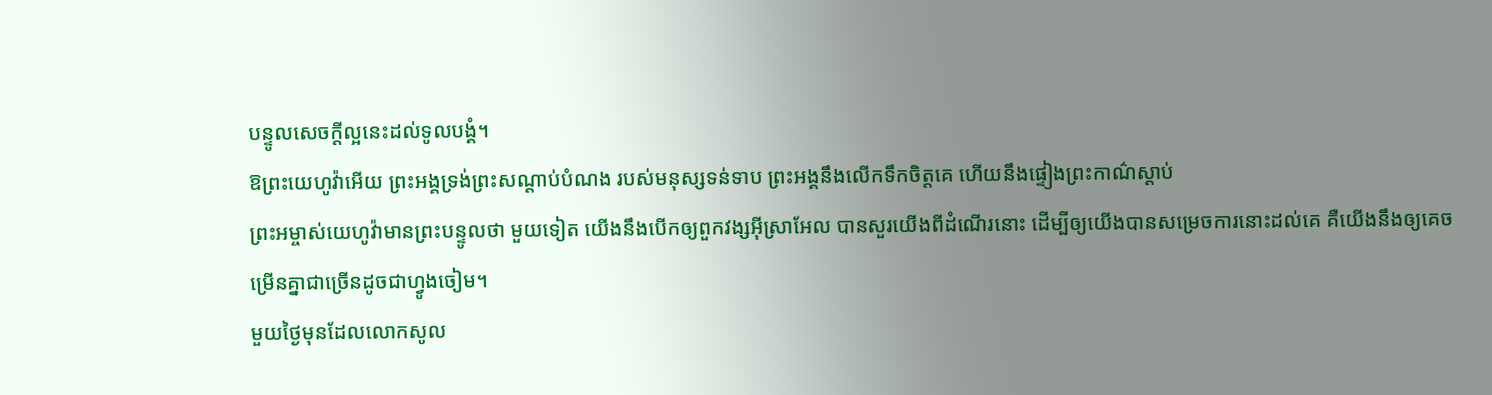បន្ទូលសេចក្ដីល្អនេះដល់ទូលបង្គំ។
ឱព្រះយេហូវ៉ាអើយ ព្រះអង្គទ្រង់ព្រះសណ្ដាប់បំណង របស់មនុស្សទន់ទាប ព្រះអង្គនឹងលើកទឹកចិត្តគេ ហើយនឹងផ្ទៀងព្រះកាណ៌ស្ដាប់
ព្រះអម្ចាស់យេហូវ៉ាមានព្រះបន្ទូលថា មួយទៀត យើងនឹងបើកឲ្យពួកវង្សអ៊ីស្រាអែល បានសួរយើងពីដំណើរនោះ ដើម្បីឲ្យយើងបានសម្រេចការនោះដល់គេ គឺយើងនឹងឲ្យគេចម្រើនគ្នាជាច្រើនដូចជាហ្វូងចៀម។
មួយថ្ងៃមុនដែលលោកសូល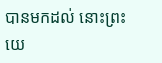បានមកដល់ នោះព្រះយេ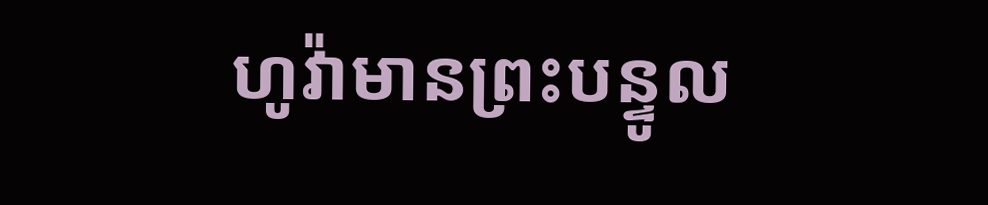ហូវ៉ាមានព្រះបន្ទូល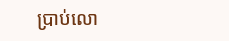ប្រាប់លោ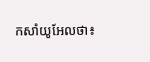កសាំយូអែលថា៖